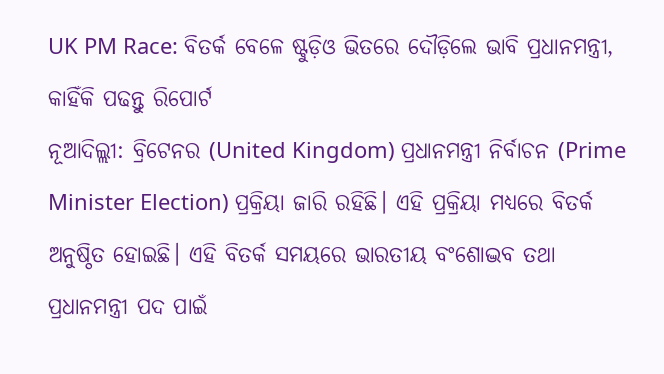UK PM Race: ବିତର୍କ ବେଳେ ଷ୍ଟୁଡ଼ିଓ ଭିତରେ ଦୌଡ଼ିଲେ ଭାବି ପ୍ରଧାନମନ୍ତ୍ରୀ, କାହିଁକି ପଢନ୍ତୁ ରିପୋର୍ଟ
ନୂଆଦିଲ୍ଲୀ: ବ୍ରିଟେନର (United Kingdom) ପ୍ରଧାନମନ୍ତ୍ରୀ ନିର୍ବାଚନ (Prime Minister Election) ପ୍ରକ୍ରିୟା ଜାରି ରହିଛି। ଏହି ପ୍ରକ୍ରିୟା ମଧ୍ୟରେ ବିତର୍କ ଅନୁଷ୍ଠିତ ହୋଇଛି। ଏହି ବିତର୍କ ସମୟରେ ଭାରତୀୟ ବଂଶୋଦ୍ଭବ ତଥା ପ୍ରଧାନମନ୍ତ୍ରୀ ପଦ ପାଇଁ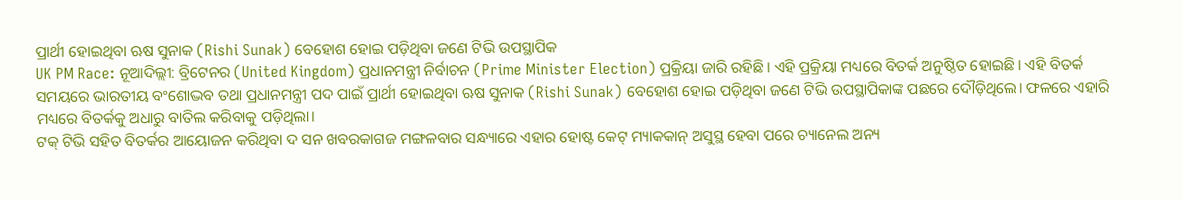ପ୍ରାର୍ଥୀ ହୋଇଥିବା ଋଷ ସୁନାକ (Rishi Sunak) ବେହୋଶ ହୋଇ ପଡ଼ିଥିବା ଜଣେ ଟିଭି ଉପସ୍ଥାପିକ
UK PM Race: ନୂଆଦିଲ୍ଲୀ: ବ୍ରିଟେନର (United Kingdom) ପ୍ରଧାନମନ୍ତ୍ରୀ ନିର୍ବାଚନ (Prime Minister Election) ପ୍ରକ୍ରିୟା ଜାରି ରହିଛି। ଏହି ପ୍ରକ୍ରିୟା ମଧ୍ୟରେ ବିତର୍କ ଅନୁଷ୍ଠିତ ହୋଇଛି। ଏହି ବିତର୍କ ସମୟରେ ଭାରତୀୟ ବଂଶୋଦ୍ଭବ ତଥା ପ୍ରଧାନମନ୍ତ୍ରୀ ପଦ ପାଇଁ ପ୍ରାର୍ଥୀ ହୋଇଥିବା ଋଷ ସୁନାକ (Rishi Sunak) ବେହୋଶ ହୋଇ ପଡ଼ିଥିବା ଜଣେ ଟିଭି ଉପସ୍ଥାପିକାଙ୍କ ପଛରେ ଦୌଡ଼ିଥିଲେ। ଫଳରେ ଏହାରି ମଧ୍ୟରେ ବିତର୍କକୁ ଅଧାରୁ ବାତିଲ କରିବାକୁ ପଡ଼ିଥିଲା।
ଟକ୍ ଟିଭି ସହିତ ବିତର୍କର ଆୟୋଜନ କରିଥିବା ଦ ସନ ଖବରକାଗଜ ମଙ୍ଗଳବାର ସନ୍ଧ୍ୟାରେ ଏହାର ହୋଷ୍ଟ କେଟ୍ ମ୍ୟାକକାନ୍ ଅସୁସ୍ଥ ହେବା ପରେ ଚ୍ୟାନେଲ ଅନ୍ୟ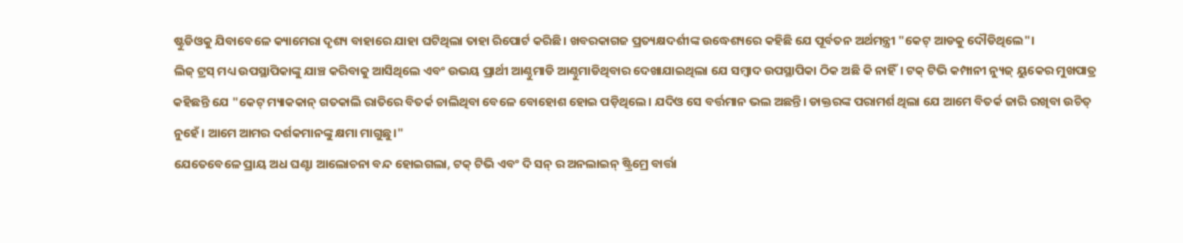ଷ୍ଟୁଡିଓକୁ ଯିବାବେଳେ କ୍ୟାମେରା ଦୃଶ୍ୟ ବାହାରେ ଯାହା ଘଟିଥିଲା ତାହା ରିପୋର୍ଟ କରିଛି। ଖବରକାଗଜ ପ୍ରତ୍ୟକ୍ଷଦର୍ଶୀଙ୍କ ଉଦ୍ଧେଶ୍ୟରେ କହିଛି ଯେ ପୂର୍ବତନ ଅର୍ଥମନ୍ତ୍ରୀ "କେଟ୍ ଆଡକୁ ଦୌଡିଥିଲେ"।
ଲିଜ୍ ଟ୍ରସ୍ ମଧ୍ୟ ଉପସ୍ଥାପିକାଙ୍କୁ ଯାଞ୍ଚ କରିବାକୁ ଆସିଥିଲେ ଏବଂ ଉଭୟ ପ୍ରାର୍ଥୀ ଆଣ୍ଠୁମାଡି ଆଣ୍ଠୁମାଡିଥିବାର ଦେଖାଯାଇଥିଲା ଯେ ସମ୍ବାଦ ଉପସ୍ଥାପିକା ଠିକ ଅଛି କି ନାହିଁ। ଟକ୍ ଟିଭି କମ୍ପାନୀ ନ୍ୟୁଜ୍ ୟୁକେର ମୁଖପାତ୍ର କହିଛନ୍ତି ଯେ "କେଟ୍ ମ୍ୟାକକାନ୍ ଗତକାଲି ରାତିରେ ବିତର୍କ ଚାଲିଥିବା ବେଳେ ବୋହୋଶ ହୋଇ ପଡ଼ିଥିଲେ। ଯଦିଓ ସେ ବର୍ତ୍ତମାନ ଭଲ ଅଛନ୍ତି। ଡାକ୍ତରଙ୍କ ପରାମର୍ଶ ଥିଲା ଯେ ଆମେ ବିତର୍କ ଜାରି ରଖିବା ଉଚିତ୍ ନୁହେଁ। ଆମେ ଆମର ଦର୍ଶକମାନଙ୍କୁ କ୍ଷମା ମାଗୁଛୁ।"
ଯେତେବେଳେ ପ୍ରାୟ ଅଧ ଘଣ୍ଟା ଆଲୋଚନା ବନ୍ଦ ହୋଇଗଲା, ଟକ୍ ଟିଭି ଏବଂ ଦି ସନ୍ ର ଅନଲାଇନ୍ ଷ୍ଟ୍ରିମ୍ରେ ବାର୍ତ୍ତା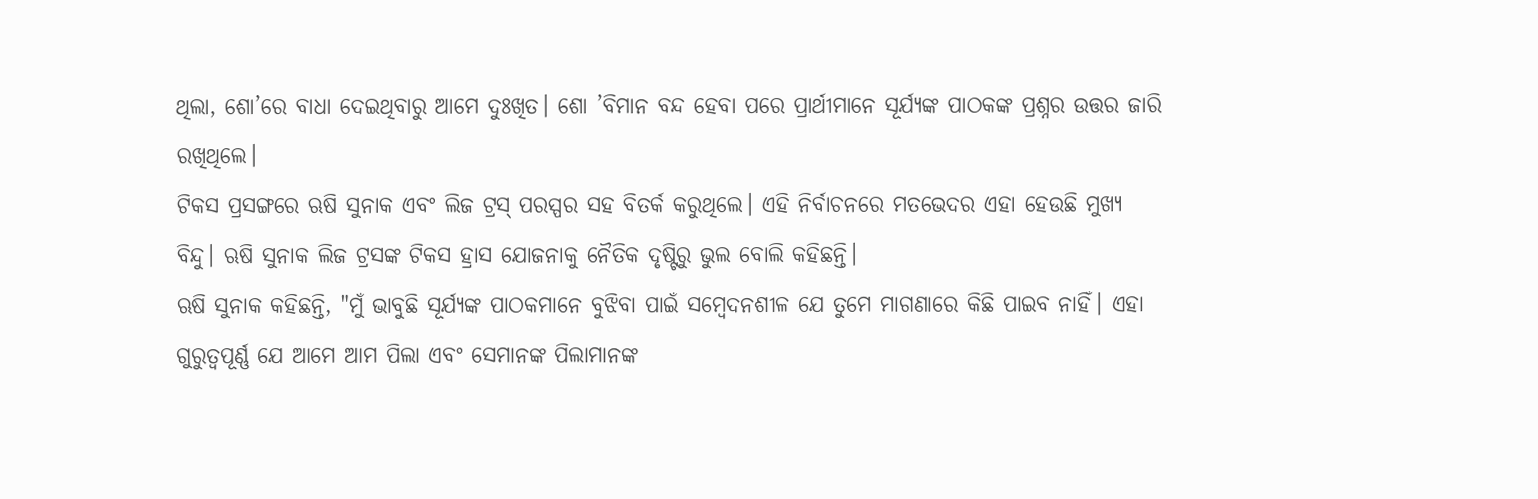ଥିଲା, ଶୋ’ରେ ବାଧା ଦେଇଥିବାରୁ ଆମେ ଦୁଃଖିତ। ଶୋ ’ବିମାନ ବନ୍ଦ ହେବା ପରେ ପ୍ରାର୍ଥୀମାନେ ସୂର୍ଯ୍ୟଙ୍କ ପାଠକଙ୍କ ପ୍ରଶ୍ନର ଉତ୍ତର ଜାରି ରଖିଥିଲେ।
ଟିକସ ପ୍ରସଙ୍ଗରେ ଋଷି ସୁନାକ ଏବଂ ଲିଜ ଟ୍ରସ୍ ପରସ୍ପର ସହ ବିତର୍କ କରୁଥିଲେ। ଏହି ନିର୍ବାଚନରେ ମତଭେଦର ଏହା ହେଉଛି ମୁଖ୍ୟ ବିନ୍ଦୁ। ଋଷି ସୁନାକ ଲିଜ ଟ୍ରସଙ୍କ ଟିକସ ହ୍ରାସ ଯୋଜନାକୁ ନୈତିକ ଦୃଷ୍ଟିରୁ ଭୁଲ ବୋଲି କହିଛନ୍ତି।
ଋଷି ସୁନାକ କହିଛନ୍ତି, "ମୁଁ ଭାବୁଛି ସୂର୍ଯ୍ୟଙ୍କ ପାଠକମାନେ ବୁଝିବା ପାଇଁ ସମ୍ବେଦନଶୀଳ ଯେ ତୁମେ ମାଗଣାରେ କିଛି ପାଇବ ନାହିଁ। ଏହା ଗୁରୁତ୍ୱପୂର୍ଣ୍ଣ ଯେ ଆମେ ଆମ ପିଲା ଏବଂ ସେମାନଙ୍କ ପିଲାମାନଙ୍କ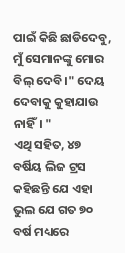ପାଇଁ କିଛି ଛାଡିଦେବୁ, ମୁଁ ସେମାନଙ୍କୁ ମୋର ବିଲ୍ ଦେବି।" ଦେୟ ଦେବାକୁ କୁହାଯାଉ ନାହିଁ। "
ଏଥି ସହିତ, ୪୭ ବର୍ଷିୟ ଲିଜ ଟ୍ରସ କହିଛନ୍ତି ଯେ ଏହା ଭୁଲ ଯେ ଗତ ୭୦ ବର୍ଷ ମଧ୍ୟରେ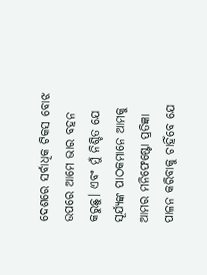ଦେଶରେ ସର୍ବାଧିକ ଟିକସ ବୋଝ ଉପରେ ଆମେ ଭାର ବହନ କରୁଛୁ। ଏବଂ ମୁଁ ନିଶ୍ଚିତ ଯେ ସୂର୍ଯ୍ୟଙ୍କ ପାଠକମାନେ ଆମକୁ ଆମର ମନିଫେଷ୍ଟୋ ପ୍ରତିଜ୍ଞା ପାଳନ କରିବାକୁ ଚାହିଁବେ ଯେ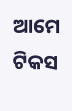ଆମେ ଟିକସ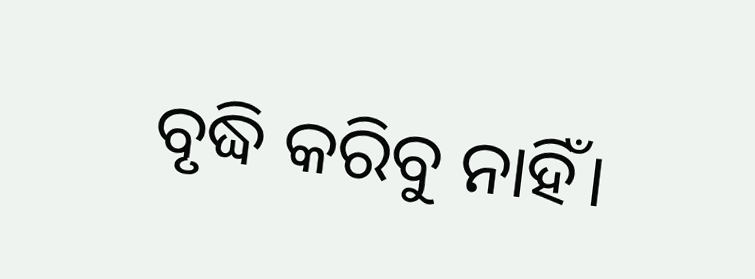ବୃଦ୍ଧି କରିବୁ ନାହିଁ।